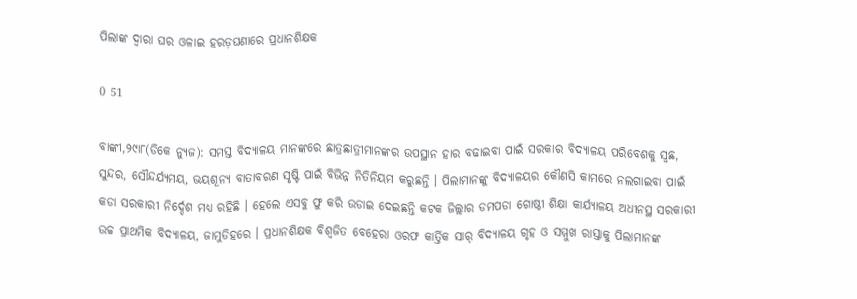ପିଲାଙ୍କ ଦ୍ୱାରା ଘର ଓଳାଇ ହରଡ଼ଘଣାରେ ପ୍ରଧାନଶିକ୍ଷକ

0 51

ବାଙ୍କୀ,୨୯ା୮(ଡିକେ ନ୍ୟୁଜ): ସମସ୍ତ ବିଦ୍ୟାଳୟ ମାନଙ୍କରେ ଛାତ୍ରଛାତ୍ରୀମାନଙ୍କର ଉପସ୍ଥାନ ହାର ବଢାଇବା ପାଇଁ ସରକାର ବିଦ୍ୟାଳୟ ପରିବେଶକୁ ସ୍ୱଛ, ସୁନ୍ଦର, ସୌନ୍ଦର୍ଯ୍ୟମୟ, ଭୟଶୂନ୍ୟ ବାତାବରଣ ସୃଷ୍ଟି ପାଇଁ ବିଭିନ୍ନ ନିତିନିୟମ କରୁଛନ୍ତି । ପିଲାମାନଙ୍କୁ ବିଦ୍ୟାଳୟର କୌଣସି କାମରେ ନଲଗାଇବା ପାଇଁ କଡା ସରକାରୀ ନିର୍ଦ୍ଦେଶ ମଧ୍ୟ ରହିଛି । ହେଲେ ଏସବୁ ଫୁ କରି ଉଡାଇ ଦେଇଛନ୍ତି କଟକ ଜିଲ୍ଲାର ଡମପଡା ଗୋଷ୍ଠୀ ଶିକ୍ଷା କାର୍ଯ୍ୟାଳୟ ଅଧୀନସ୍ଥ ସରକାରୀ ଉଚ୍ଚ ପ୍ରାଥମିକ ବିଦ୍ୟାଳୟ, ଜାମୁଡିହରେ । ପ୍ରଧାନଶିକ୍ଷକ ବିଶ୍ୱଜିତ ବେହେରା ଓରଫ କାର୍ତ୍ତିକ ସାର୍ ବିଦ୍ୟାଳୟ ଗୃହ ଓ ସମ୍ମୁଖ ରାସ୍ତାକୁ ପିଲାମାନଙ୍କ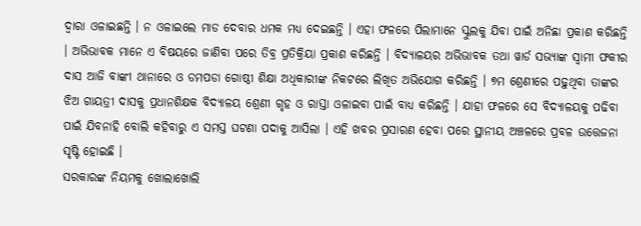ଦ୍ୱାରା ଓଳାଇଛନ୍ତି । ନ ଓଳାଇଲେ ମାଡ ଦେବାର ଧମକ ମଧ୍ୟ ଦେଇଛନ୍ତି । ଏହା ଫଳରେ ପିଲାମାନେ ସ୍କୁଲକୁ ଯିବା ପାଇଁ ଅନିଛା ପ୍ରକାଶ କରିଛନ୍ତି । ଅଭିଭାବକ ମାନେ ଏ ବିଷୟରେ ଜାଣିବା ପରେ ତିବ୍ର ପ୍ରତିକ୍ରିୟା ପ୍ରକାଶ କରିଛନ୍ତି । ବିଦ୍ୟାଳୟର ଅଭିଭାବକ ତଥା ୱାର୍ଡ ସଭ୍ୟାଙ୍କ ସ୍ୱାମୀ ଫକୀର ଦାସ ଆଜି ବାଙ୍କୀ ଥାନାରେ ଓ ଡମପଡା ଗୋଷ୍ଠୀ ଶିକ୍ଷା ଅଧିକାରୀଙ୍କ ନିକଟରେ ଲିଖିତ ଅଭିଯୋଗ କରିଛନ୍ତି । ୭ମ ଶ୍ରେଣୀରେ ପଢ଼ୁଥିବା ତାଙ୍କର ଝିଅ ଗାୟତ୍ରୀ ଦାସକୁ ପ୍ରଧାନଶିକ୍ଷକ ବିଦ୍ୟାଳୟ ଶ୍ରେଣୀ ଗୃହ ଓ ରାସ୍ତା ଓଳାଇବା ପାଇଁ ବାଧ୍ୟ କରିଛନ୍ତି । ଯାହା ଫଳରେ ସେ ବିଦ୍ୟାଳୟକୁ ପଢିବା ପାଇଁ ଯିବନାହି ବୋଲି କହିବାରୁ ଏ ସମସ୍ତ ଘଟଣା ପଦାକୁ ଆସିଲା । ଏହି ଖବର ପ୍ରସାରଣ ହେବା ପରେ ସ୍ଥାନୀୟ ଅଞ୍ଚଳରେ ପ୍ରବଳ ଉତ୍ତେଜନା ସୃଷ୍ଟି ହୋଇଛି ।
ସରକାରଙ୍କ ନିୟମକୁ ଖୋଲାଖୋଲି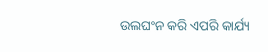ଉଲଘଂନ କରି ଏପରି କାର୍ଯ୍ୟ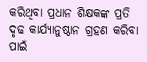କରିଥିବା ପ୍ରଧାନ ଶିକ୍ଷକଙ୍କ ପ୍ରତି ଦୃଢ କାର୍ଯ୍ୟାନୁଷ୍ଠାନ ଗ୍ରହଣ କରିବା ପାଇଁ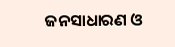ଜନସାଧାରଣ ଓ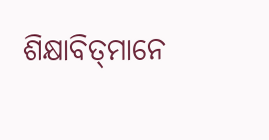ଶିକ୍ଷାବିତ୍‌ମାନେ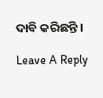ଦାବି କରିଛନ୍ତି ।

Leave A Reply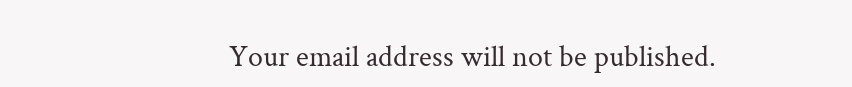Your email address will not be published.